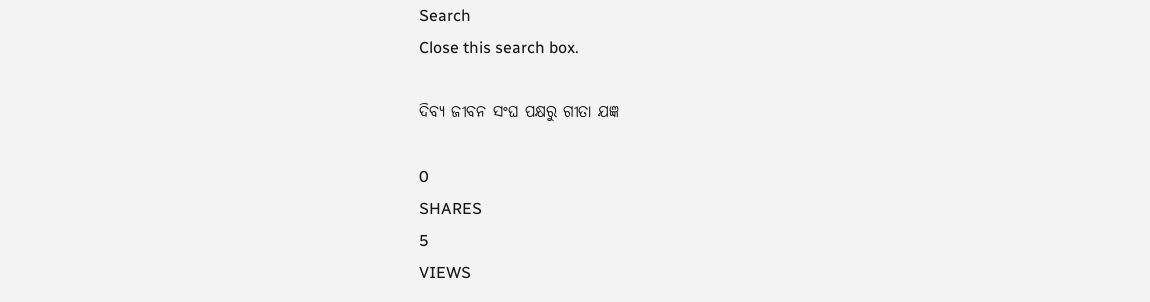Search
Close this search box.

ଦିବ୍ୟ ଜୀବନ ସଂଘ ପକ୍ଷରୁ ଗୀତା ଯଜ୍ଞ

0
SHARES
5
VIEWS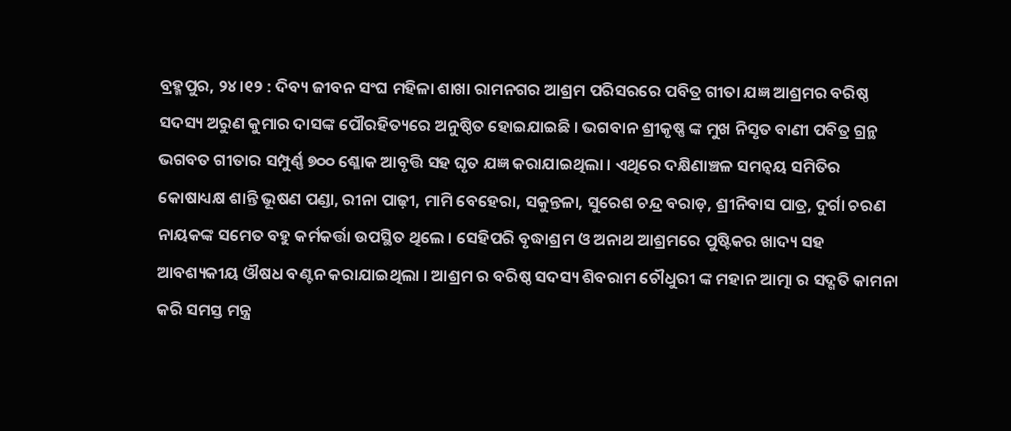ବ୍ରହ୍ମପୁର, ୨୪।୧୨ : ଦିବ୍ୟ ଜୀବନ ସଂଘ ମହିଳା ଶାଖା ରାମନଗର ଆଶ୍ରମ ପରିସରରେ ପବିତ୍ର ଗୀତା ଯଜ୍ଞ ଆଶ୍ରମର ବରିଷ୍ଠ ସଦସ୍ୟ ଅରୁଣ କୁମାର ଦାସଙ୍କ ପୌରହିତ୍ୟରେ ଅନୁଷ୍ଠିତ ହୋଇଯାଇଛି । ଭଗବାନ ଶ୍ରୀକୃଷ୍ଣ ଙ୍କ ମୁଖ ନିସୃତ ବାଣୀ ପବିତ୍ର ଗ୍ରନ୍ଥ ଭଗବତ ଗୀତାର ସମ୍ପୁର୍ଣ୍ଣ ୭୦୦ ଶ୍ଳୋକ ଆବୃତ୍ତି ସହ ଘୃତ ଯଜ୍ଞ କରାଯାଇଥିଲା । ଏଥିରେ ଦକ୍ଷିଣାଞ୍ଚଳ ସମନ୍ଵୟ ସମିତିର କୋଷାଧ୍ୟକ୍ଷ ଶାନ୍ତି ଭୂଷଣ ପଣ୍ଡା, ରୀନା ପାଢ଼ୀ, ମାମି ବେହେରା, ସକୁନ୍ତଳା, ସୁରେଶ ଚନ୍ଦ୍ର ବରାଡ଼, ଶ୍ରୀନିବାସ ପାତ୍ର, ଦୁର୍ଗା ଚରଣ ନାୟକଙ୍କ ସମେତ ବହୁ କର୍ମକର୍ତ୍ତା ଉପସ୍ଥିତ ଥିଲେ । ସେହିପରି ବୃଦ୍ଧାଶ୍ରମ ଓ ଅନାଥ ଆଶ୍ରମରେ ପୁଷ୍ଟିକର ଖାଦ୍ୟ ସହ ଆବଶ୍ୟକୀୟ ଔଷଧ ବଣ୍ଟନ କରାଯାଇଥିଲା । ଆଶ୍ରମ ର ବରିଷ୍ଠ ସଦସ୍ୟ ଶିବରାମ ଚୌଧୁରୀ ଙ୍କ ମହାନ ଆତ୍ମା ର ସଦ୍ଗତି କାମନା କରି ସମସ୍ତ ମନ୍ତ୍ର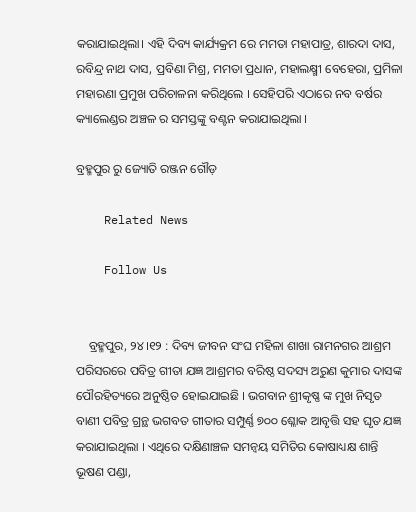କରାଯାଇଥିଲା। ଏହି ଦିବ୍ୟ କାର୍ଯ୍ୟକ୍ରମ ରେ ମମତା ମହାପାତ୍ର, ଶାରଦା ଦାସ, ରବିନ୍ଦ୍ର ନାଥ ଦାସ, ପ୍ରବିଣା ମିଶ୍ର, ମମତା ପ୍ରଧାନ, ମହାଲକ୍ଷ୍ମୀ ବେହେରା, ପ୍ରମିଳା ମହାରଣା ପ୍ରମୁଖ ପରିଚାଳନା କରିଥିଲେ । ସେହିପରି ଏଠାରେ ନବ ବର୍ଷର କ୍ୟାଲେଣ୍ଡର ଅଞ୍ଚଳ ର ସମସ୍ତଙ୍କୁ ବଣ୍ଟନ କରାଯାଇଥିଲା ।

ବ୍ରହ୍ମପୁର ରୁ ଜ୍ୟୋତି ରଞ୍ଜନ ଗୌଡ଼

    Related News

    Follow Us


    ବ୍ରହ୍ମପୁର, ୨୪।୧୨ : ଦିବ୍ୟ ଜୀବନ ସଂଘ ମହିଳା ଶାଖା ରାମନଗର ଆଶ୍ରମ ପରିସରରେ ପବିତ୍ର ଗୀତା ଯଜ୍ଞ ଆଶ୍ରମର ବରିଷ୍ଠ ସଦସ୍ୟ ଅରୁଣ କୁମାର ଦାସଙ୍କ ପୌରହିତ୍ୟରେ ଅନୁଷ୍ଠିତ ହୋଇଯାଇଛି । ଭଗବାନ ଶ୍ରୀକୃଷ୍ଣ ଙ୍କ ମୁଖ ନିସୃତ ବାଣୀ ପବିତ୍ର ଗ୍ରନ୍ଥ ଭଗବତ ଗୀତାର ସମ୍ପୁର୍ଣ୍ଣ ୭୦୦ ଶ୍ଳୋକ ଆବୃତ୍ତି ସହ ଘୃତ ଯଜ୍ଞ କରାଯାଇଥିଲା । ଏଥିରେ ଦକ୍ଷିଣାଞ୍ଚଳ ସମନ୍ଵୟ ସମିତିର କୋଷାଧ୍ୟକ୍ଷ ଶାନ୍ତି ଭୂଷଣ ପଣ୍ଡା,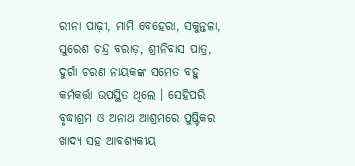ରୀନା ପାଢ଼ୀ, ମାମି ବେହେରା, ସକୁନ୍ତଳା, ସୁରେଶ ଚନ୍ଦ୍ର ବରାଡ଼, ଶ୍ରୀନିବାସ ପାତ୍ର, ଦୁର୍ଗା ଚରଣ ନାୟକଙ୍କ ସମେତ ବହୁ କର୍ମକର୍ତ୍ତା ଉପସ୍ଥିତ ଥିଲେ । ସେହିପରି ବୃଦ୍ଧାଶ୍ରମ ଓ ଅନାଥ ଆଶ୍ରମରେ ପୁଷ୍ଟିକର ଖାଦ୍ୟ ସହ ଆବଶ୍ୟକୀୟ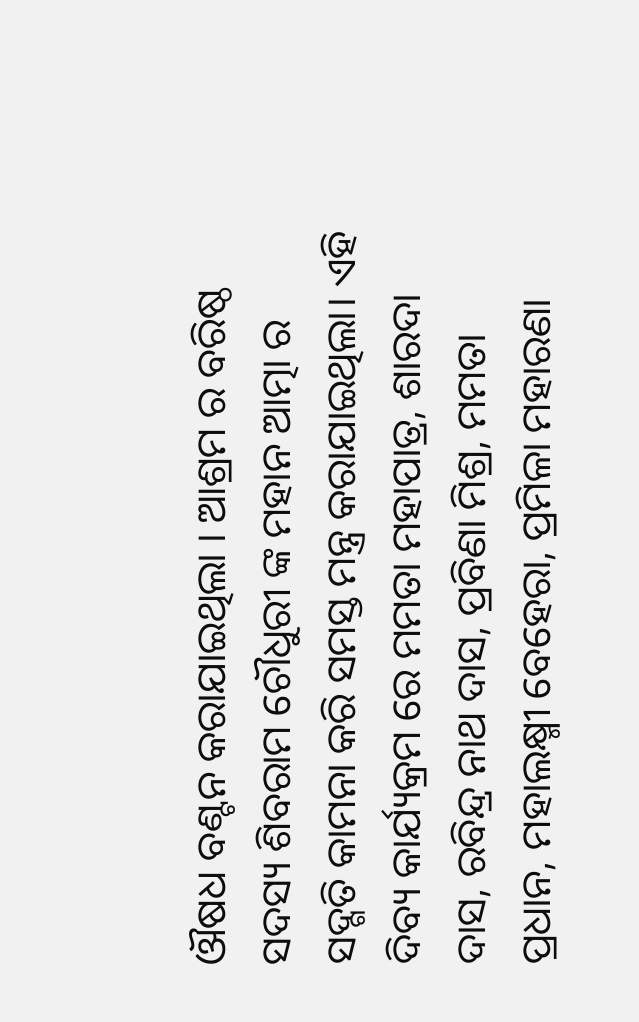ଔଷଧ ବଣ୍ଟନ କରାଯାଇଥିଲା । ଆଶ୍ରମ ର ବରିଷ୍ଠ ସଦସ୍ୟ ଶିବରାମ ଚୌଧୁରୀ ଙ୍କ ମହାନ ଆତ୍ମା ର ସଦ୍ଗତି କାମନା କରି ସମସ୍ତ ମନ୍ତ୍ର କରାଯାଇଥିଲା। ଏହି ଦିବ୍ୟ କାର୍ଯ୍ୟକ୍ରମ ରେ ମମତା ମହାପାତ୍ର, ଶାରଦା ଦାସ, ରବିନ୍ଦ୍ର ନାଥ ଦାସ, ପ୍ରବିଣା ମିଶ୍ର, ମମତା ପ୍ରଧାନ, ମହାଲକ୍ଷ୍ମୀ ବେହେରା, ପ୍ରମିଳା ମହାରଣା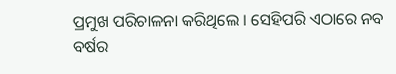ପ୍ରମୁଖ ପରିଚାଳନା କରିଥିଲେ । ସେହିପରି ଏଠାରେ ନବ ବର୍ଷର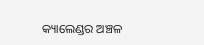କ୍ୟାଲେଣ୍ଡର ଅଞ୍ଚଳ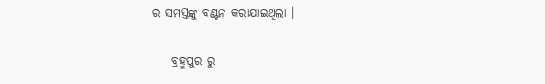ର ସମସ୍ତଙ୍କୁ ବଣ୍ଟନ କରାଯାଇଥିଲା ।

    ବ୍ରହ୍ମପୁର ରୁ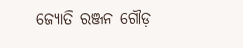ଜ୍ୟୋତି ରଞ୍ଜନ ଗୌଡ଼